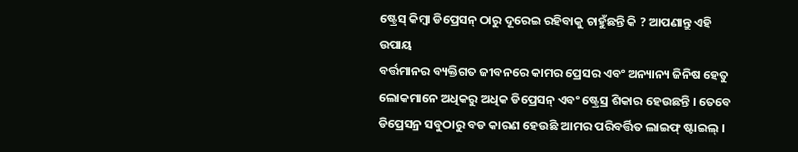ଷ୍ଟ୍ରେସ୍ କିମ୍ବା ଡିପ୍ରେସନ୍ ଠାରୁ ଦୂରେଇ ରହିବାକୁ ଚାହୁଁଛନ୍ତି କି ? ଆପଣାନ୍ତୁ ଏହି ଉପାୟ
ବର୍ତ୍ତମାନର ବ୍ୟକ୍ତିଗତ ଜୀବନରେ କାମର ପ୍ରେସର ଏବଂ ଅନ୍ୟାନ୍ୟ ଜିନିଷ ହେତୁ ଲୋକମାନେ ଅଧିକରୁ ଅଧିକ ଡିପ୍ରେସନ୍ ଏବଂ ଷ୍ଟ୍ରେସ୍ର ଶିକାର ହେଉଛନ୍ତି । ତେବେ ଡିପ୍ରେସନ୍ର ସବୁଠାରୁ ବଡ କାରଣ ହେଉଛି ଆମର ପରିବର୍ତ୍ତିତ ଲାଇଫ୍ ଷ୍ଟାଇଲ୍ ।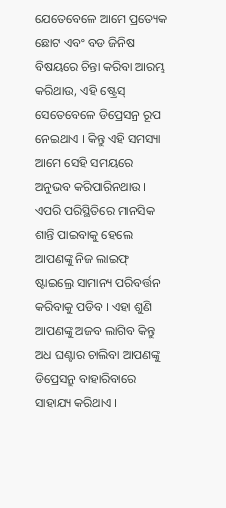ଯେତେବେଳେ ଆମେ ପ୍ରତ୍ୟେକ ଛୋଟ ଏବଂ ବଡ ଜିନିଷ ବିଷୟରେ ଚିନ୍ତା କରିବା ଆରମ୍ଭ କରିଥାଉ, ଏହି ଷ୍ଟ୍ରେସ୍ ସେତେବେଳେ ଡିପ୍ରେସନ୍ର ରୂପ ନେଇଥାଏ । କିନ୍ତୁ ଏହି ସମସ୍ୟା ଆମେ ସେହି ସମୟରେ ଅନୁଭବ କରିପାରିନଥାଉ । ଏପରି ପରିସ୍ଥିତିରେ ମାନସିକ ଶାନ୍ତି ପାଇବାକୁ ହେଲେ ଆପଣଙ୍କୁ ନିଜ ଲାଇଫ୍ ଷ୍ଟାଇଲ୍ରେ ସାମାନ୍ୟ ପରିବର୍ତ୍ତନ କରିବାକୁ ପଡିବ । ଏହା ଶୁଣି ଆପଣଙ୍କୁ ଅଜବ ଲାଗିବ କିନ୍ତୁ ଅଧ ଘଣ୍ଟାର ଚାଲିବା ଆପଣଙ୍କୁ ଡିପ୍ରେସନ୍ରୁ ବାହାରିବାରେ ସାହାଯ୍ୟ କରିଥାଏ ।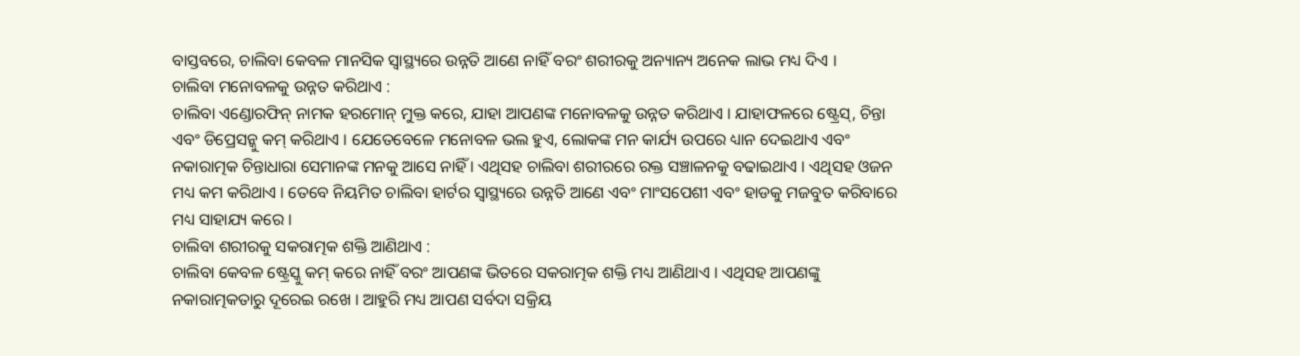ବାସ୍ତବରେ, ଚାଲିବା କେବଳ ମାନସିକ ସ୍ୱାସ୍ଥ୍ୟରେ ଉନ୍ନତି ଆଣେ ନାହିଁ ବରଂ ଶରୀରକୁ ଅନ୍ୟାନ୍ୟ ଅନେକ ଲାଭ ମଧ୍ୟ ଦିଏ ।
ଚାଲିବା ମନୋବଳକୁ ଉନ୍ନତ କରିଥାଏ :
ଚାଲିବା ଏଣ୍ଡୋରଫିନ୍ ନାମକ ହରମୋନ୍ ମୁକ୍ତ କରେ, ଯାହା ଆପଣଙ୍କ ମନୋବଳକୁ ଉନ୍ନତ କରିଥାଏ । ଯାହାଫଳରେ ଷ୍ଟ୍ରେସ୍, ଚିନ୍ତା ଏବଂ ଡିପ୍ରେସନ୍କୁ କମ୍ କରିଥାଏ । ଯେତେବେଳେ ମନୋବଳ ଭଲ ହୁଏ, ଲୋକଙ୍କ ମନ କାର୍ଯ୍ୟ ଉପରେ ଧ୍ୟାନ ଦେଇଥାଏ ଏବଂ ନକାରାତ୍ମକ ଚିନ୍ତାଧାରା ସେମାନଙ୍କ ମନକୁ ଆସେ ନାହିଁ । ଏଥିସହ ଚାଲିବା ଶରୀରରେ ରକ୍ତ ସଞ୍ଚାଳନକୁ ବଢାଇଥାଏ । ଏଥିସହ ଓଜନ ମଧ୍ୟ କମ କରିଥାଏ । ତେବେ ନିୟମିତ ଚାଲିବା ହାର୍ଟର ସ୍ୱାସ୍ଥ୍ୟରେ ଉନ୍ନତି ଆଣେ ଏବଂ ମାଂସପେଶୀ ଏବଂ ହାଡକୁ ମଜବୁତ କରିବାରେ ମଧ୍ୟ ସାହାଯ୍ୟ କରେ ।
ଚାଲିବା ଶରୀରକୁ ସକରାତ୍ମକ ଶକ୍ତି ଆଣିଥାଏ :
ଚାଲିବା କେବଳ ଷ୍ଟ୍ରେସ୍କୁ କମ୍ କରେ ନାହିଁ ବରଂ ଆପଣଙ୍କ ଭିତରେ ସକରାତ୍ମକ ଶକ୍ତି ମଧ୍ୟ ଆଣିଥାଏ । ଏଥିସହ ଆପଣଙ୍କୁ ନକାରାତ୍ମକତାରୁ ଦୂରେଇ ରଖେ । ଆହୁରି ମଧ୍ୟ ଆପଣ ସର୍ବଦା ସକ୍ରିୟ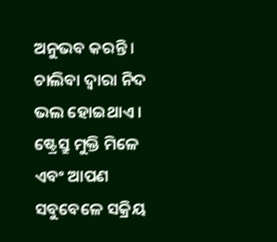ଅନୁଭବ କରନ୍ତି । ଚାଲିବା ଦ୍ୱାରା ନିଦ ଭଲ ହୋଇଥାଏ । ଷ୍ଟ୍ରେସ୍ରୁ ମୁକ୍ତି ମିଳେ ଏବଂ ଆପଣ ସବୁବେଳେ ସକ୍ରିୟ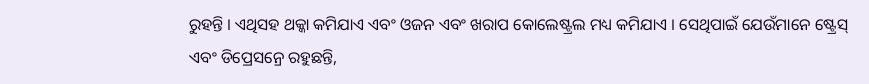ରୁହନ୍ତି । ଏଥିସହ ଥକ୍କା କମିଯାଏ ଏବଂ ଓଜନ ଏବଂ ଖରାପ କୋଲେଷ୍ଟ୍ରଲ ମଧ୍ୟ କମିଯାଏ । ସେଥିପାଇଁ ଯେଉଁମାନେ ଷ୍ଟ୍ରେସ୍ ଏବଂ ଡିପ୍ରେସନ୍ରେ ରହୁଛନ୍ତି,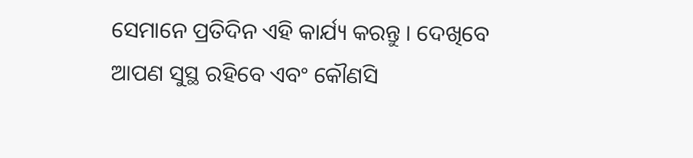ସେମାନେ ପ୍ରତିଦିନ ଏହି କାର୍ଯ୍ୟ କରନ୍ତୁ । ଦେଖିବେ ଆପଣ ସୁସ୍ଥ ରହିବେ ଏବଂ କୌଣସି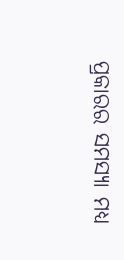ପ୍ରକାରର ସମସ୍ୟା ମଧ୍ୟ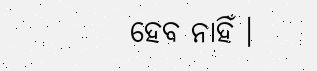ହେବ ନାହିଁ ।